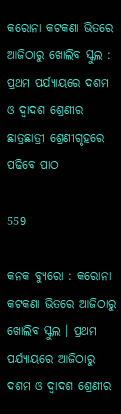କରୋନା କଟକଣା ଭିତରେ ଆଜିଠାରୁ ଖୋଲିବ ସ୍କୁଲ : ପ୍ରଥମ ପର୍ଯ୍ୟାୟରେ ଦଶମ ଓ ଦ୍ୱାଦଶ ଶ୍ରେଣୀର ଛାତ୍ରଛାତ୍ରୀ ଶ୍ରେଣୀଗୃହରେ ପଢିବେ ପାଠ

559

କନକ ବ୍ୟୁରୋ : କରୋନା କଟକଣା ଭିତରେ ଆଜିଠାରୁ ଖୋଲିବ ସ୍କୁଲ । ପ୍ରଥମ ପର୍ଯ୍ୟାୟରେ ଆଜିଠାରୁ ଦଶମ ଓ ଦ୍ୱାଦଶ ଶ୍ରେଣୀର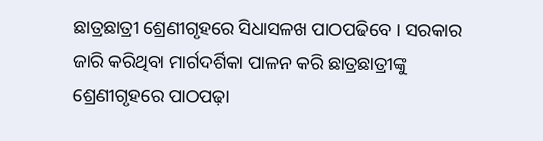ଛାତ୍ରଛାତ୍ରୀ ଶ୍ରେଣୀଗୃହରେ ସିଧାସଳଖ ପାଠପଢିବେ । ସରକାର ଜାରି କରିଥିବା ମାର୍ଗଦର୍ଶିକା ପାଳନ କରି ଛାତ୍ରଛାତ୍ରୀଙ୍କୁ ଶ୍ରେଣୀଗୃହରେ ପାଠପଢ଼ା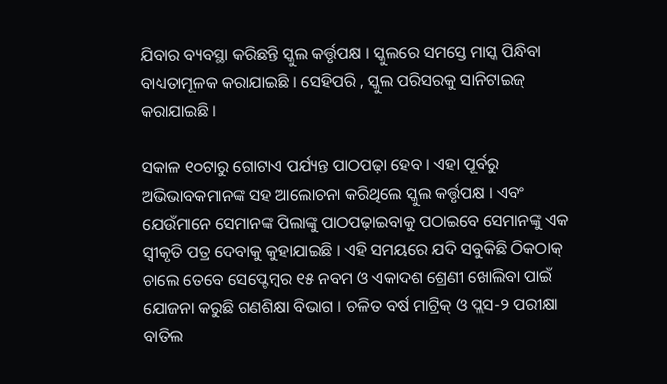ଯିବାର ବ୍ୟବସ୍ଥା କରିଛନ୍ତି ସ୍କୁଲ କର୍ତ୍ତୃପକ୍ଷ । ସ୍କୁଲରେ ସମସ୍ତେ ମାସ୍କ ପିନ୍ଧିବା ବାଧ୍ୟତାମୂଳକ କରାଯାଇଛି । ସେହିପରି , ସ୍କୁଲ ପରିସରକୁ ସାନିଟାଇଜ୍ କରାଯାଇଛି ।

ସକାଳ ୧୦ଟାରୁ ଗୋଟାଏ ପର୍ଯ୍ୟନ୍ତ ପାଠପଢ଼ା ହେବ । ଏହା ପୂର୍ବରୁ ଅଭିଭାବକମାନଙ୍କ ସହ ଆଲୋଚନା କରିଥିଲେ ସ୍କୁଲ କର୍ତ୍ତୃପକ୍ଷ । ଏବଂ ଯେଉଁମାନେ ସେମାନଙ୍କ ପିଲାଙ୍କୁ ପାଠପଢ଼ାଇବାକୁ ପଠାଇବେ ସେମାନଙ୍କୁ ଏକ ସ୍ୱୀକୃତି ପତ୍ର ଦେବାକୁ କୁହାଯାଇଛି । ଏହି ସମୟରେ ଯଦି ସବୁକିଛି ଠିକଠାକ୍ ଚାଲେ ତେବେ ସେପ୍ଟେମ୍ବର ୧୫ ନବମ ଓ ଏକାଦଶ ଶ୍ରେଣୀ ଖୋଲିବା ପାଇଁ ଯୋଜନା କରୁଛି ଗଣଶିକ୍ଷା ବିଭାଗ । ଚଳିତ ବର୍ଷ ମାଟ୍ରିକ୍ ଓ ପ୍ଲସ-୨ ପରୀକ୍ଷା ବାତିଲ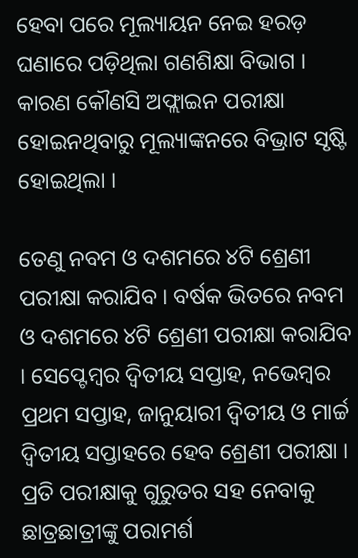ହେବା ପରେ ମୂଲ୍ୟାୟନ ନେଇ ହରଡ଼ ଘଣାରେ ପଡ଼ିଥିଲା ଗଣଶିକ୍ଷା ବିଭାଗ । କାରଣ କୌଣସି ଅଫ୍ଲାଇନ ପରୀକ୍ଷା ହୋଇନଥିବାରୁ ମୂଲ୍ୟାଙ୍କନରେ ବିଭ୍ରାଟ ସୃଷ୍ଟି ହୋଇଥିଲା ।

ତେଣୁ ନବମ ଓ ଦଶମରେ ୪ଟି ଶ୍ରେଣୀ ପରୀକ୍ଷା କରାଯିବ । ବର୍ଷକ ଭିତରେ ନବମ ଓ ଦଶମରେ ୪ଟି ଶ୍ରେଣୀ ପରୀକ୍ଷା କରାଯିବ । ସେପ୍ଟେମ୍ବର ଦ୍ୱିତୀୟ ସପ୍ତାହ, ନଭେମ୍ବର ପ୍ରଥମ ସପ୍ତାହ, ଜାନୁୟାରୀ ଦ୍ୱିତୀୟ ଓ ମାର୍ଚ୍ଚ ଦ୍ୱିତୀୟ ସପ୍ତାହରେ ହେବ ଶ୍ରେଣୀ ପରୀକ୍ଷା । ପ୍ରତି ପରୀକ୍ଷାକୁ ଗୁରୁତର ସହ ନେବାକୁ ଛାତ୍ରଛାତ୍ରୀଙ୍କୁ ପରାମର୍ଶ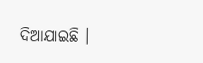ଦିଆଯାଇଛି ।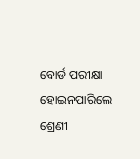ବୋର୍ଡ ପରୀକ୍ଷା ହୋଇନପାରିଲେ ଶ୍ରେଣୀ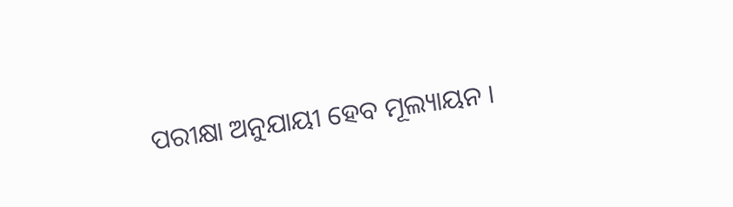ପରୀକ୍ଷା ଅନୁଯାୟୀ ହେବ ମୂଲ୍ୟାୟନ ।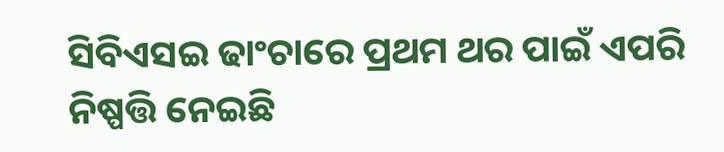ସିବିଏସଇ ଢାଂଚାରେ ପ୍ରଥମ ଥର ପାଇଁ ଏପରି ନିଷ୍ପତ୍ତି ନେଇଛି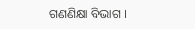ଗଣଣିକ୍ଷା ବିଭାଗ ।